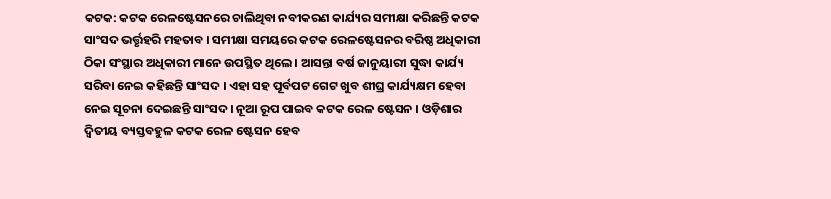କଟକ: କଟକ ରେଳଷ୍ଟେସନରେ ଚାଲିଥିବା ନବୀକରଣ କାର୍ଯ୍ୟର ସମୀକ୍ଷା କରିଛନ୍ତି କଟକ ସାଂସଦ ଭର୍ତ୍ତୃହରି ମହତାବ । ସମୀକ୍ଷା ସମୟରେ କଟକ ରେଳଷ୍ଟେସନର ବରିଷ୍ଠ ଅଧିକାରୀ ଠିକା ସଂସ୍ଥାର ଅଧିକାରୀ ମାନେ ଉପସ୍ଥିତ ଥିଲେ । ଆସନ୍ତା ବର୍ଷ ଜାନୁୟାରୀ ସୁଦ୍ଧା କାର୍ଯ୍ୟ ସରିବା ନେଇ କହିଛନ୍ତି ସାଂସଦ । ଏହା ସହ ପୂର୍ବପଟ ଗେଟ ଖୁବ ଶୀଘ୍ର କାର୍ଯ୍ୟକ୍ଷମ ହେବା ନେଇ ସୂଚନା ଦେଇଛନ୍ତି ସାଂସଦ । ନୂଆ ରୂପ ପାଇବ କଟକ ରେଳ ଷ୍ଟେସନ । ଓଡ଼ିଶାର ଦ୍ଵିତୀୟ ବ୍ୟସ୍ତବହୁଳ କଟକ ରେଳ ଷ୍ଟେସନ ହେବ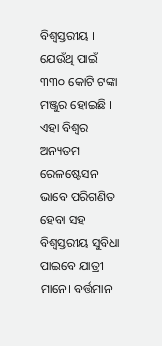ବିଶ୍ବସ୍ତରୀୟ । ଯେଉଁଥି ପାଇଁ ୩୩୦ କୋଟି ଟଙ୍କା ମଞ୍ଜୁର ହୋଇଛି ।
ଏହା ବିଶ୍ବର ଅନ୍ୟତମ ରେଳଷ୍ଟେସନ ଭାବେ ପରିଗଣିତ ହେବା ସହ ବିଶ୍ଵସ୍ତରୀୟ ସୁବିଧା ପାଇବେ ଯାତ୍ରୀ ମାନେ। ବର୍ତ୍ତମାନ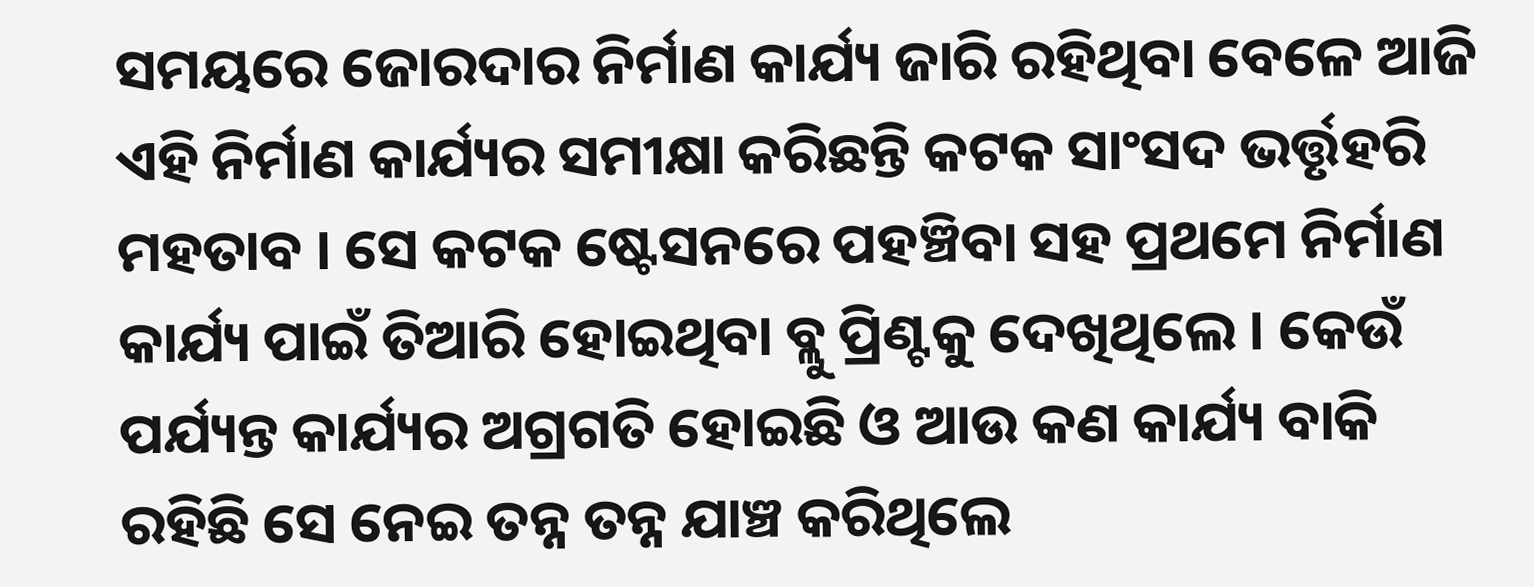ସମୟରେ ଜୋରଦାର ନିର୍ମାଣ କାର୍ଯ୍ୟ ଜାରି ରହିଥିବା ବେଳେ ଆଜି ଏହି ନିର୍ମାଣ କାର୍ଯ୍ୟର ସମୀକ୍ଷା କରିଛନ୍ତି କଟକ ସାଂସଦ ଭର୍ତ୍ତୃହରି ମହତାବ । ସେ କଟକ ଷ୍ଟେସନରେ ପହଞ୍ଚିବା ସହ ପ୍ରଥମେ ନିର୍ମାଣ କାର୍ଯ୍ୟ ପାଇଁ ତିଆରି ହୋଇଥିବା ବ୍ଲୁ ପ୍ରିଣ୍ଟକୁ ଦେଖିଥିଲେ । କେଉଁ ପର୍ଯ୍ୟନ୍ତ କାର୍ଯ୍ୟର ଅଗ୍ରଗତି ହୋଇଛି ଓ ଆଉ କଣ କାର୍ଯ୍ୟ ବାକି ରହିଛି ସେ ନେଇ ତନ୍ନ ତନ୍ନ ଯାଞ୍ଚ କରିଥିଲେ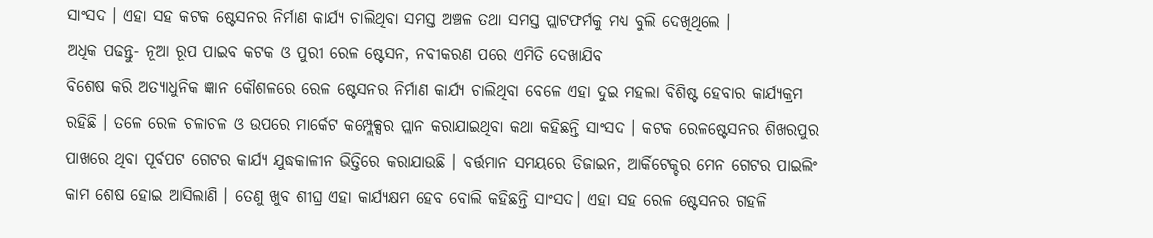ସାଂସଦ । ଏହା ସହ କଟକ ଷ୍ଟେସନର ନିର୍ମାଣ କାର୍ଯ୍ୟ ଚାଲିଥିବା ସମସ୍ତ ଅଞ୍ଚଳ ତଥା ସମସ୍ତ ପ୍ଲାଟଫର୍ମକୁ ମଧ୍ୟ ବୁଲି ଦେଖିଥିଲେ ।
ଅଧିକ ପଢନ୍ତୁ- ନୂଆ ରୂପ ପାଇବ କଟକ ଓ ପୁରୀ ରେଳ ଷ୍ଟେସନ, ନବୀକରଣ ପରେ ଏମିତି ଦେଖାଯିବ
ବିଶେଷ କରି ଅତ୍ୟାଧୁନିକ ଜ୍ଞାନ କୌଶଳରେ ରେଳ ଷ୍ଟେସନର ନିର୍ମାଣ କାର୍ଯ୍ୟ ଚାଲିଥିବା ବେଳେ ଏହା ଦୁଇ ମହଲା ବିଶିଷ୍ଟ ହେବାର କାର୍ଯ୍ୟକ୍ରମ ରହିଛି । ତଳେ ରେଳ ଚଳାଚଳ ଓ ଉପରେ ମାର୍କେଟ କମ୍ପ୍ଲେକ୍ସର ପ୍ଲାନ କରାଯାଇଥିବା କଥା କହିଛନ୍ତି ସାଂସଦ । କଟକ ରେଳଷ୍ଟେସନର ଶିଖରପୁର ପାଖରେ ଥିବା ପୂର୍ବପଟ ଗେଟର କାର୍ଯ୍ୟ ଯୁଦ୍ଧକାଳୀନ ଭିତ୍ତିରେ କରାଯାଉଛି । ବର୍ତ୍ତମାନ ସମୟରେ ଡିଜାଇନ, ଆର୍କିଟେକ୍ଚର ମେନ ଗେଟର ପାଇଲିଂ କାମ ଶେଷ ହୋଇ ଆସିଲାଣି । ତେଣୁ ଖୁବ ଶୀଘ୍ର ଏହା କାର୍ଯ୍ୟକ୍ଷମ ହେବ ବୋଲି କହିଛନ୍ତି ସାଂସଦ। ଏହା ସହ ରେଳ ଷ୍ଟେସନର ଗହଳି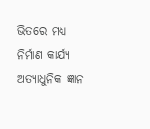ଭିତରେ ମଧ୍ୟ ନିର୍ମାଣ କାର୍ଯ୍ୟ ଅତ୍ୟାଧୁନିକ ଜ୍ଞାନ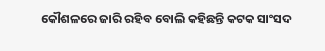କୌଶଳରେ ଜାରି ରହିବ ବୋଲି କହିଛନ୍ତି କଟକ ସାଂସଦ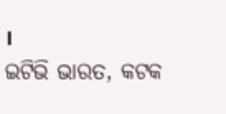।
ଇଟିଭି ଭାରତ, କଟକ